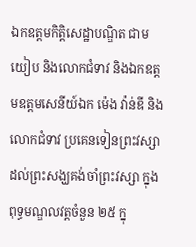ឯកឧត្តមកិត្តិសេដ្ឋាបណ្ឌិត ជាម យៀប និងលោកជំទាវ និងឯកឧត្តមឧត្តមសេនីយ៍ឯក ម៉េង វ៉ាន់ឌី និងលោកជំទាវ ប្រគេនទៀនព្រះវស្សាដល់ព្រះសង្ឃគង់ចាំព្រះវស្សា ក្នុងពុទ្ធមណ្ឌលវត្តចំនួន ២៥ ក្នុ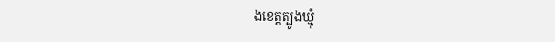ងខេត្តត្បូងឃ្មុំ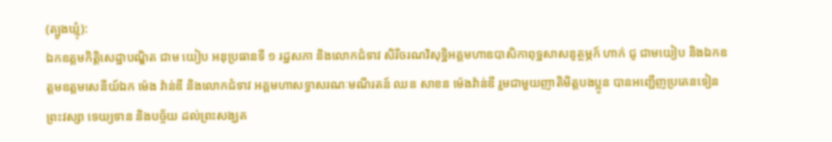(ត្បូងឃ្មុំ):
ឯកឧត្តមកិត្តិសេដ្ឋាបណ្ឌិត ជាម យៀប អនុប្រធានទី ១ រដ្ឋសភា និងលោកជំទាវ សិរីចរណវិសុទ្ឋិអគ្គមហាឧបាសិកាពុទ្ឋសាសនូត្ថម្ភក៍ ហាក់ ជូ ជាមយៀប និងឯកឧត្តមឧត្តមសេនីយ៍ឯក ម៉េង វ៉ាន់ឌី និងលោកជំទាវ អគ្គមហាសទ្ធាសរណៈមណីរតន៍ ឈន សាខន ម៉េងវ៉ាន់ឌី រួមជាមួយញាតិមិត្តបងប្អូន បានអញ្ជើញប្រគេនទៀនព្រះវស្សា ទេយ្យទាន និងបច្ច័យ ដល់ព្រះសង្ឃគ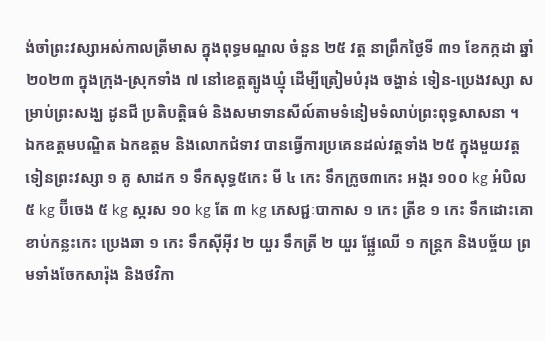ង់ចាំព្រះវស្សាអស់កាលត្រីមាស ក្នុងពុទ្ធមណ្ឌល ចំនួន ២៥ វត្ត នាព្រឹកថ្ងៃទី ៣១ ខែកក្កដា ឆ្នាំ ២០២៣ ក្នុងក្រុង-ស្រុកទាំង ៧ នៅខេត្តត្បូងឃ្មុំ ដើម្បីត្រៀមបំរុង ចង្ហាន់ ទៀន-ប្រេងវស្សា សម្រាប់ព្រះសង្ឃ ដូនជី ប្រតិបត្តិធម៌ និងសមាទានសីល៍តាមទំនៀមទំលាប់ព្រះពុទ្ធសាសនា ។
ឯកឧត្តមបណ្ឌិត ឯកឧត្តម និងលោកជំទាវ បានធ្វើការប្រគេនដល់វត្តទាំង ២៥ ក្នុងមួយវត្តទៀនព្រះវស្សា ១ គូ សាដក ១ ទឹកសុទ្ធ៥កេះ មី ៤ កេះ ទឹកក្រូច៣កេះ អង្ករ ១០០ kg អំបិល ៥ kg ប៊ីចេង ៥ kg ស្ករស ១០ kg តែ ៣ kg ភេសជ្ជៈបាកាស ១ កេះ ត្រីខ ១ កេះ ទឹកដោះគោខាប់កន្លះកេះ ប្រេងឆា ១ កេះ ទឹកសុីអុីវ ២ យួរ ទឹកត្រី ២ យួរ ផ្ផ្លែឈេី ១ កន្រ្តក និងបច្ច័យ ព្រមទាំងចែកសារ៉ុង និងថវិកា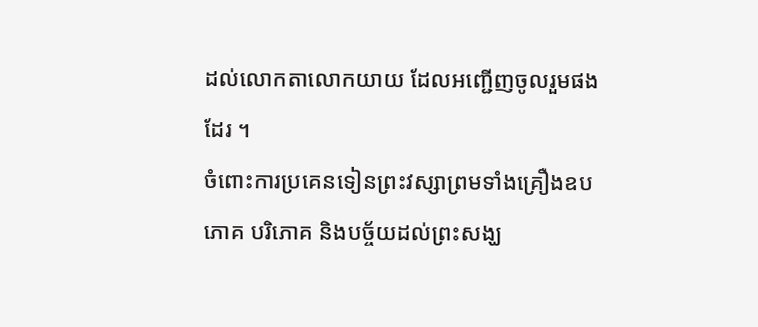ដល់លោកតាលោកយាយ ដែលអញ្ជើញចូលរួមផងដែរ ។
ចំពោះការប្រគេនទៀនព្រះវស្សាព្រមទាំងគ្រឿងឧបភោគ បរិភោគ និងបច្ច័យដល់ព្រះសង្ឃ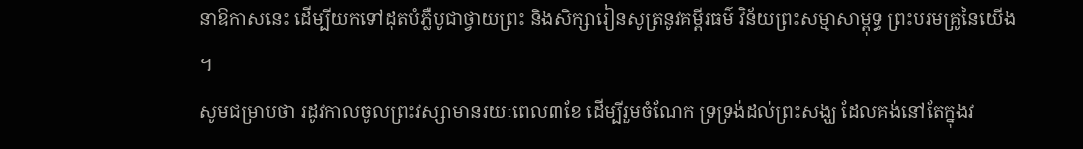នាឱកាសនេះ ដើម្បីយកទៅដុតបំភ្លឺបូជាថ្វាយព្រះ និងសិក្សារៀនសូត្រនូវគម្ពីរធម៌ វិន័យព្រះសម្មាសាម្ពុទ្ធ ព្រះបរមគ្រូនៃយើង ។
សូមជម្រាបថា រដូវកាលចូលព្រះវស្សាមានរយៈពេល៣ខែ ដើម្បីរួមចំណែក ទ្រទ្រង់ដល់ព្រះសង្ឃ ដែលគង់នៅតែក្នុងវ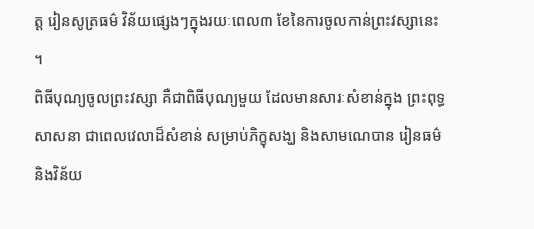ត្ត រៀនសូត្រធម៌ វិន័យផ្សេងៗក្នុងរយៈពេល៣ ខែនៃការចូលកាន់ព្រះវស្សានេះ ។
ពិធីបុណ្យចូលព្រះវស្សា គឺជាពិធីបុណ្យមួយ ដែលមានសារៈសំខាន់ក្នុង ព្រះពុទ្ធសាសនា ជាពេលវេលាដ៏សំខាន់ សម្រាប់ភិក្ខុសង្ឃ និងសាមណេបាន រៀនធម៌ និងវិន័យ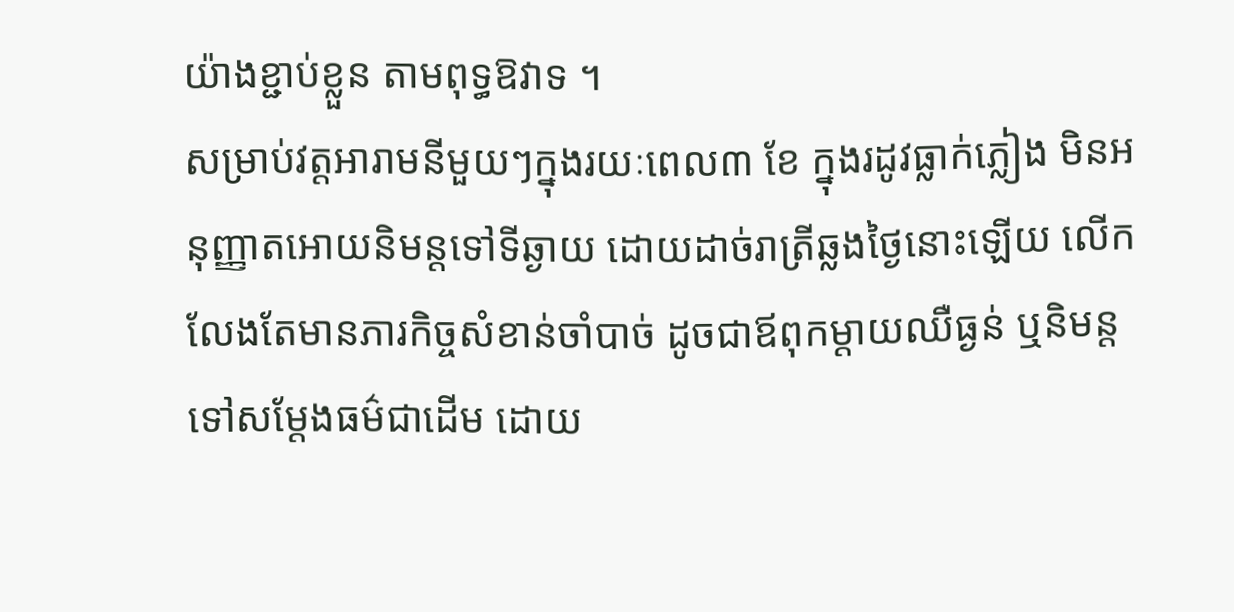យ៉ាងខ្ជាប់ខ្លួន តាមពុទ្ធឱវាទ ។
សម្រាប់វត្តអារាមនីមួយៗក្នុងរយៈពេល៣ ខែ ក្នុងរដូវធ្លាក់ភ្លៀង មិនអនុញ្ញាតអោយនិមន្តទៅទីឆ្ងាយ ដោយដាច់រាត្រីឆ្លងថ្ងៃនោះឡើយ លើកលែងតែមានភារកិច្ចសំខាន់ចាំបាច់ ដូចជាឪពុកម្តាយឈឺធ្ងន់ ឬនិមន្តទៅសម្ដែងធម៌ជាដើម ដោយ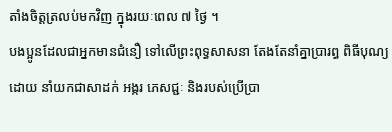តាំងចិត្តត្រលប់មកវិញ ក្នុងរយៈពេល ៧ ថ្ងៃ ។
បងប្អូនដែលជាអ្នកមានជំនឿ ទៅលើព្រះពុទ្ធសាសនា តែងតែនាំគ្នាប្រារព្ធ ពិធីបុណ្យដោយ នាំយកជាសាដក់ អង្ករ ភេសជ្ជៈ និងរបស់ប្រើប្រា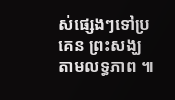ស់ផ្សេងៗទៅប្រគេន ព្រះសង្ឃ តាមលទ្ធភាព ៕